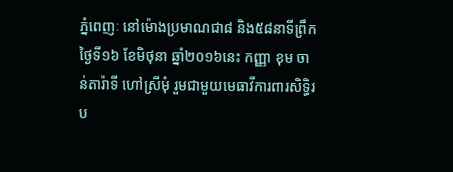ភ្នំពេញៈ នៅម៉ោងប្រមាណជា៨ និង៥៨នាទីព្រឹកថ្ងៃទី១៦ ខែមិថុនា ឆ្នាំ២០១៦នេះ កញ្ញា ខុម ចាន់តារ៉ាទី ហៅស្រីមុំ រួមជាមួយមេធាវីការពារសិទ្ធិរប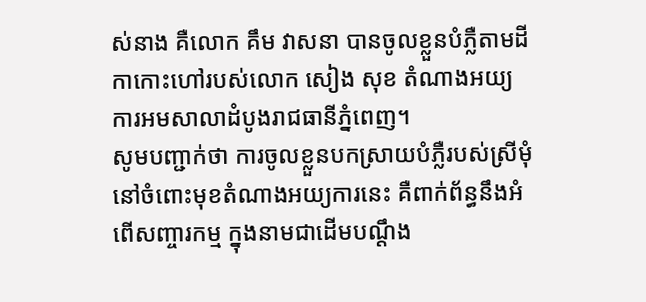ស់នាង គឺលោក គឹម វាសនា បានចូលខ្លួនបំភ្លឺតាមដីកាកោះហៅរបស់លោក សៀង សុខ តំណាងអយ្យការអមសាលាដំបូងរាជធានីភ្នំពេញ។
សូមបញ្ជាក់ថា ការចូលខ្លួនបកស្រាយបំភ្លឺរបស់ស្រីមុំ នៅចំពោះមុខតំណាងអយ្យការនេះ គឺពាក់ព័ន្ធនឹងអំពើសញ្ចារកម្ម ក្នុងនាមជាដើមបណ្តឹង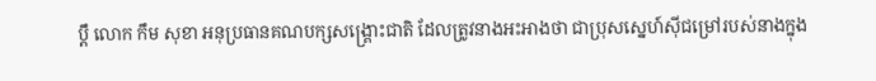ប្តឹ លោក កឹម សុខា អនុប្រធានគណបក្សសង្គ្រោះជាតិ ដែលត្រូវនាងអះអាងថា ជាប្រុសស្នេហ៍ស៊ីជម្រៅរបស់នាងក្នុង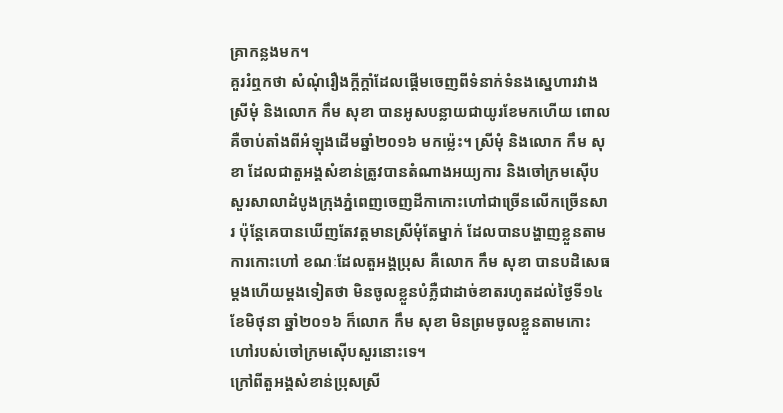គ្រាកន្លងមក។
គួររំឮកថា សំណុំរឿងក្តីក្តាំដែលផ្តើមចេញពីទំនាក់ទំនងស្នេហារវាងស្រីមុំ និងលោក កឹម សុខា បានអូសបន្លាយជាយូរខែមកហើយ ពោលគឺចាប់តាំងពីអំឡុងដើមឆ្នាំ២០១៦ មកម្ល៉េះ។ ស្រីមុំ និងលោក កឹម សុខា ដែលជាតួអង្គសំខាន់ត្រូវបានតំណាងអយ្យការ និងចៅក្រមស៊ើបសួរសាលាដំបូងក្រុងភ្នំពេញចេញដីកាកោះហៅជាច្រើនលើកច្រើនសារ ប៉ុន្តែគេបានឃើញតែវត្តមានស្រីមុំតែម្នាក់ ដែលបានបង្ហាញខ្លួនតាមការកោះហៅ ខណៈដែលតួអង្គប្រុស គឺលោក កឹម សុខា បានបដិសេធម្តងហើយម្តងទៀតថា មិនចូលខ្លួនបំភ្លឺជាដាច់ខាតរហូតដល់ថ្ងៃទី១៤ ខែមិថុនា ឆ្នាំ២០១៦ ក៏លោក កឹម សុខា មិនព្រមចូលខ្លួនតាមកោះហៅរបស់ចៅក្រមស៊ើបសួរនោះទេ។
ក្រៅពីតួអង្គសំខាន់ប្រុសស្រី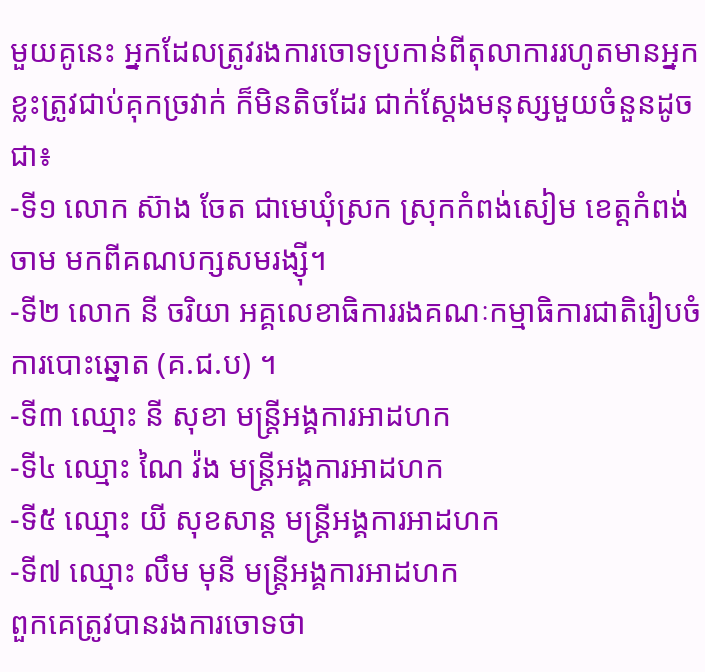មួយគូនេះ អ្នកដែលត្រូវរងការចោទប្រកាន់ពីតុលាការរហូតមានអ្នកខ្លះត្រូវជាប់គុកច្រវាក់ ក៏មិនតិចដែរ ជាក់ស្តែងមនុស្សមួយចំនួនដូចជា៖
-ទី១ លោក ស៊ាង ចែត ជាមេឃុំស្រក ស្រុកកំពង់សៀម ខេត្តកំពង់ចាម មកពីគណបក្សសមរង្ស៊ី។
-ទី២ លោក នី ចរិយា អគ្គលេខាធិការរងគណៈកម្មាធិការជាតិរៀបចំការបោះឆ្នោត (គ.ជ.ប) ។
-ទី៣ ឈ្មោះ នី សុខា មន្ត្រីអង្គការអាដហក
-ទី៤ ឈ្មោះ ណៃ វ៉ង មន្ត្រីអង្គការអាដហក
-ទី៥ ឈ្មោះ យី សុខសាន្ត មន្ត្រីអង្គការអាដហក
-ទី៧ ឈ្មោះ លឹម មុនី មន្ត្រីអង្គការអាដហក
ពួកគេត្រូវបានរងការចោទថា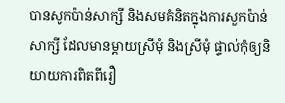បានសូកប៉ាន់សាក្សី និងសមគំនិតក្នុងការសួកប៉ាន់សាក្សី ដែលមានម្តាយស្រីមុំ និងស្រីមុំ ផ្ទាល់កុំឲ្យនិយាយការពិតពីរឿ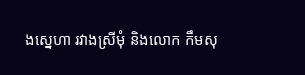ងស្នេហា រវាងស្រីមុំ និងលោក កឹមសុ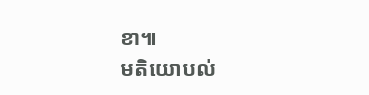ខា៕
មតិយោបល់